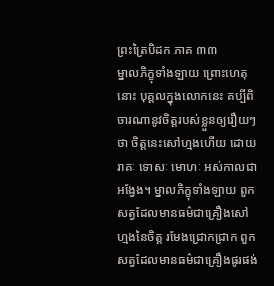ព្រះត្រៃបិដក ភាគ ៣៣
ម្នាលភិក្ខុទាំងឡាយ ព្រោះហេតុនោះ បុគ្គលក្នុងលោកនេះ គប្បីពិចារណានូវចិត្តរបស់ខ្លួនឲ្យរឿយៗថា ចិត្តនេះសៅហ្មងហើយ ដោយរាគៈ ទោសៈ មោហៈ អស់កាលជាអង្វែង។ ម្នាលភិក្ខុទាំងឡាយ ពួកសត្វដែលមានធម៌ជាគ្រឿងសៅហ្មងនៃចិត្ត រមែងជ្រោកជ្រាក ពួកសត្វដែលមានធម៌ជាគ្រឿងផូរផង់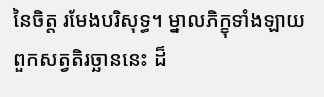នៃចិត្ត រមែងបរិសុទ្ធ។ ម្នាលភិក្ខុទាំងឡាយ ពួកសត្វតិរច្ឆាននេះ ដ៏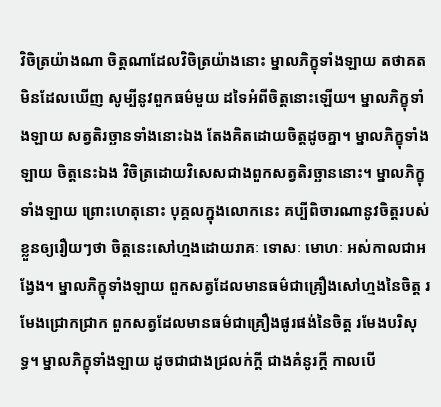វិចិត្រយ៉ាងណា ចិត្តណាដែលវិចិត្រយ៉ាងនោះ ម្នាលភិក្ខុទាំងឡាយ តថាគត មិនដែលឃើញ សូម្បីនូវពួកធម៌មួយ ដទៃអំពីចិត្តនោះឡើយ។ ម្នាលភិក្ខុទាំងឡាយ សត្វតិរច្ឆានទាំងនោះឯង តែងគិតដោយចិត្តដូចគ្នា។ ម្នាលភិក្ខុទាំងឡាយ ចិត្តនេះឯង វិចិត្រដោយវិសេសជាងពួកសត្វតិរច្ឆាននោះ។ ម្នាលភិក្ខុទាំងឡាយ ព្រោះហេតុនោះ បុគ្គលក្នុងលោកនេះ គប្បីពិចារណានូវចិត្តរបស់ខ្លួនឲ្យរឿយៗថា ចិត្តនេះសៅហ្មងដោយរាគៈ ទោសៈ មោហៈ អស់កាលជាអង្វែង។ ម្នាលភិក្ខុទាំងឡាយ ពួកសត្វដែលមានធម៌ជាគ្រឿងសៅហ្មងនៃចិត្ត រមែងជ្រោកជ្រាក ពួកសត្វដែលមានធម៌ជាគ្រឿងផូរផង់នៃចិត្ត រមែងបរិសុទ្ធ។ ម្នាលភិក្ខុទាំងឡាយ ដូចជាជាងជ្រលក់ក្តី ជាងគំនូរក្តី កាលបើ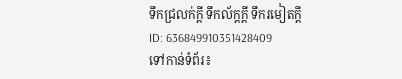ទឹកជ្រលក់ក្តី ទឹកល័ក្តក្តី ទឹករមៀតក្តី
ID: 636849910351428409
ទៅកាន់ទំព័រ៖